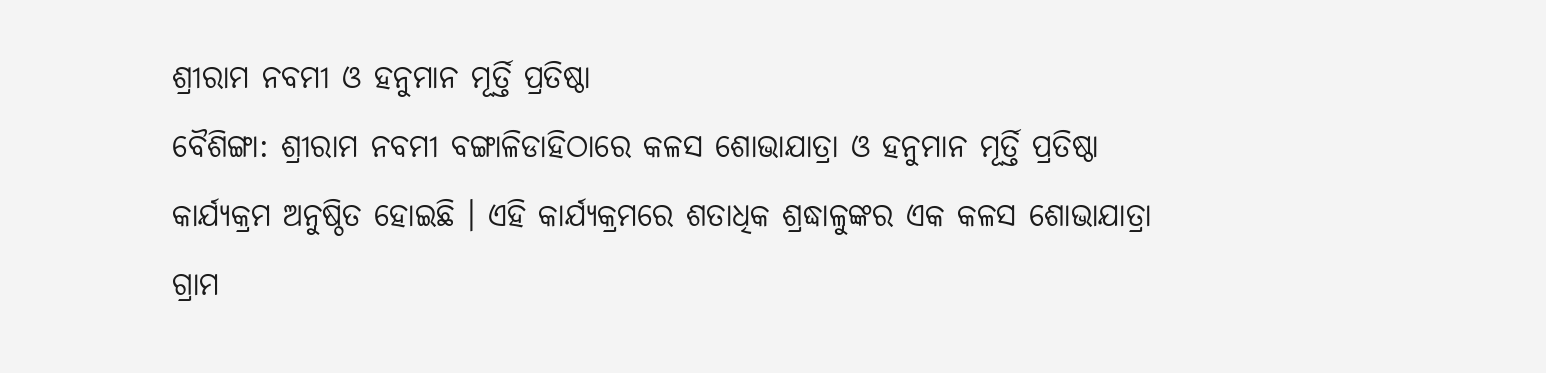ଶ୍ରୀରାମ ନବମୀ ଓ ହନୁମାନ ମୂର୍ତ୍ତି ପ୍ରତିଷ୍ଠା
ବୈଶିଙ୍ଗା: ଶ୍ରୀରାମ ନବମୀ ବଙ୍ଗାଳିଡାହିଠାରେ କଳସ ଶୋଭାଯାତ୍ରା ଓ ହନୁମାନ ମୂର୍ତ୍ତି ପ୍ରତିଷ୍ଠା କାର୍ଯ୍ୟକ୍ରମ ଅନୁଷ୍ଠିତ ହୋଇଛି । ଏହି କାର୍ଯ୍ୟକ୍ରମରେ ଶତାଧିକ ଶ୍ରଦ୍ଧାଳୁଙ୍କର ଏକ କଳସ ଶୋଭାଯାତ୍ରା ଗ୍ରାମ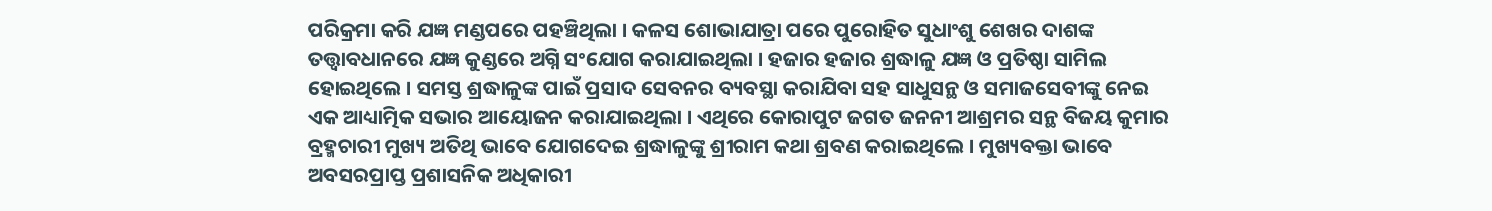ପରିକ୍ରମା କରି ଯଜ୍ଞ ମଣ୍ଡପରେ ପହଞ୍ଚିଥିଲା । କଳସ ଶୋଭାଯାତ୍ରା ପରେ ପୁରୋହିତ ସୁଧାଂଶୁ ଶେଖର ଦାଶଙ୍କ ତତ୍ତ୍ୱାବଧାନରେ ଯଜ୍ଞ କୁଣ୍ଡରେ ଅଗ୍ନି ସଂଯୋଗ କରାଯାଇଥିଲା । ହଜାର ହଜାର ଶ୍ରଦ୍ଧାଳୁ ଯଜ୍ଞ ଓ ପ୍ରତିଷ୍ଠା ସାମିଲ ହୋଇଥିଲେ । ସମସ୍ତ ଶ୍ରଦ୍ଧାଳୁଙ୍କ ପାଇଁ ପ୍ରସାଦ ସେବନର ବ୍ୟବସ୍ଥା କରାଯିବା ସହ ସାଧୁସନ୍ଥ ଓ ସମାଜସେବୀଙ୍କୁ ନେଇ ଏକ ଆଧ୍ୟାତ୍ମିକ ସଭାର ଆୟୋଜନ କରାଯାଇଥିଲା । ଏଥିରେ କୋରାପୁଟ ଜଗତ ଜନନୀ ଆଶ୍ରମର ସନ୍ଥ ବିଜୟ କୁମାର ବ୍ରହ୍ମଚାରୀ ମୁଖ୍ୟ ଅତିଥି ଭାବେ ଯୋଗଦେଇ ଶ୍ରଦ୍ଧାଳୁଙ୍କୁ ଶ୍ରୀରାମ କଥା ଶ୍ରବଣ କରାଇଥିଲେ । ମୁଖ୍ୟବକ୍ତା ଭାବେ ଅବସରପ୍ରାପ୍ତ ପ୍ରଶାସନିକ ଅଧିକାରୀ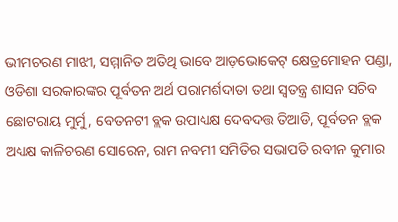ଭୀମଚରଣ ମାଝୀ, ସମ୍ମାନିତ ଅତିଥି ଭାବେ ଆଡ଼ଭୋକେଟ୍ କ୍ଷେତ୍ରମୋହନ ପଣ୍ଡା, ଓଡିଶା ସରକାରଙ୍କର ପୂର୍ବତନ ଅର୍ଥ ପରାମର୍ଶଦାତା ତଥା ସ୍ୱତନ୍ତ୍ର ଶାସନ ସଚିବ ଛୋଟରାୟ ମୁର୍ମୁ, ବେତନଟୀ ବ୍ଲକ ଉପାଧ୍ୟକ୍ଷ ଦେବଦତ୍ତ ତିଆଡି, ପୂର୍ବତନ ବ୍ଲକ ଅଧ୍ୟକ୍ଷ କାଳିଚରଣ ସୋରେନ, ରାମ ନବମୀ ସମିତିର ସଭାପତି ରବୀନ କୁମାର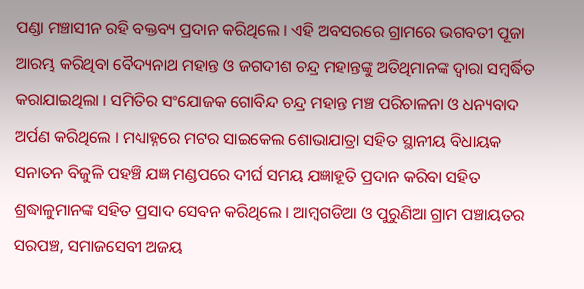ପଣ୍ଡା ମଞ୍ଚାସୀନ ରହି ବକ୍ତବ୍ୟ ପ୍ରଦାନ କରିଥିଲେ । ଏହି ଅବସରରେ ଗ୍ରାମରେ ଭଗବତୀ ପୂଜା ଆରମ୍ଭ କରିଥିବା ବୈଦ୍ୟନାଥ ମହାନ୍ତ ଓ ଜଗଦୀଶ ଚନ୍ଦ୍ର ମହାନ୍ତଙ୍କୁ ଅତିଥିମାନଙ୍କ ଦ୍ୱାରା ସମ୍ବର୍ଦ୍ଧିତ କରାଯାଇଥିଲା । ସମିତିର ସଂଯୋଜକ ଗୋବିନ୍ଦ ଚନ୍ଦ୍ର ମହାନ୍ତ ମଞ୍ଚ ପରିଚାଳନା ଓ ଧନ୍ୟବାଦ ଅର୍ପଣ କରିଥିଲେ । ମଧ୍ୟାହ୍ନରେ ମଟର ସାଇକେଲ ଶୋଭାଯାତ୍ରା ସହିତ ସ୍ଥାନୀୟ ବିଧାୟକ ସନାତନ ବିଜୁଳି ପହଞ୍ଚି ଯଜ୍ଞ ମଣ୍ଡପରେ ଦୀର୍ଘ ସମୟ ଯଜ୍ଞାହୂତି ପ୍ରଦାନ କରିବା ସହିତ ଶ୍ରଦ୍ଧାଳୁମାନଙ୍କ ସହିତ ପ୍ରସାଦ ସେବନ କରିଥିଲେ । ଆମ୍ବଗଡିଆ ଓ ପୁରୁଣିଆ ଗ୍ରାମ ପଞ୍ଚାୟତର ସରପଞ୍ଚ, ସମାଜସେବୀ ଅଜୟ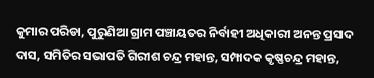କୁମାର ପରିଡା, ପୁରୁଣିଆ ଗ୍ରାମ ପଞ୍ଚାୟତର ନିର୍ବାହୀ ଅଧିକାରୀ ଅନନ୍ତ ପ୍ରସାଦ ଦାସ, ସମିତିର ସଭାପତି ଗିରୀଶ ଚନ୍ଦ୍ର ମହାନ୍ତ, ସମ୍ପାଦକ କୃଷ୍ଣଚନ୍ଦ୍ର ମହାନ୍ତ,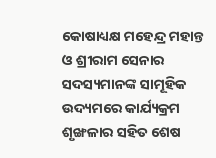କୋଷାଧ୍ୟକ୍ଷ ମହେନ୍ଦ୍ର ମହାନ୍ତ ଓ ଶ୍ରୀରାମ ସେନାର ସଦସ୍ୟମାନଙ୍କ ସାମୂହିକ ଉଦ୍ୟମରେ କାର୍ଯ୍ୟକ୍ରମ ଶୃଙ୍ଖଳାର ସହିତ ଶେଷ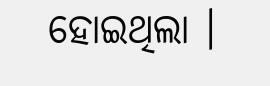ହୋଇଥିଲା ।